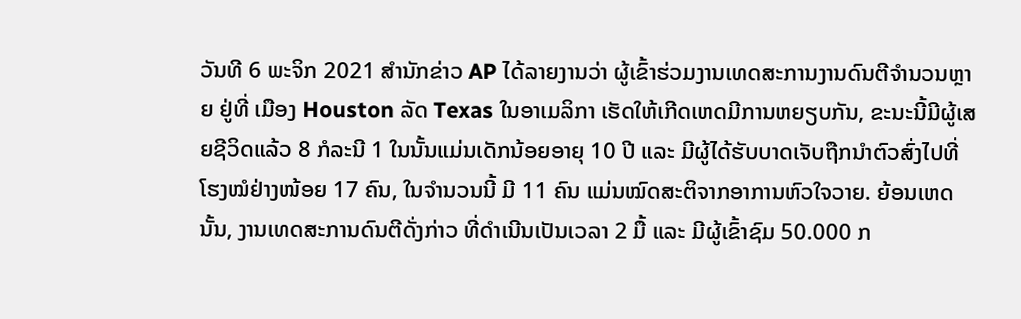ວັນທີ 6 ພະຈິກ 2021 ສໍານັກຂ່າວ AP ໄດ້ລາຍງານວ່າ ຜູ້ເຂົ້າຮ່ວມງານເທດສະການງານດົນຕີຈໍານວນຫຼາຍ ຢູ່ທີ່ ເມືອງ Houston ລັດ Texas ໃນອາເມລິກາ ເຮັດໃຫ້ເກີດເຫດມີການຫຍຽບກັນ, ຂະນະນີ້ມີຜູ້ເສຍຊີວິດແລ້ວ 8 ກໍລະນີ 1 ໃນນັ້ນແມ່ນເດັກນ້ອຍອາຍຸ 10 ປີ ແລະ ມີຜູ້ໄດ້ຮັບບາດເຈັບຖືກນໍາຕົວສົ່ງໄປທີ່ໂຮງໝໍຢ່າງໜ້ອຍ 17 ຄົນ, ໃນຈໍານວນນີ້ ມີ 11 ຄົນ ແມ່ນໝົດສະຕິຈາກອາການຫົວໃຈວາຍ. ຍ້ອນເຫດນັ້ນ, ງານເທດສະການດົນຕີດັ່ງກ່າວ ທີ່ດຳເນີນເປັນເວລາ 2 ມື້ ແລະ ມີຜູ້ເຂົ້າຊົມ 50.000 ກ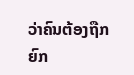ວ່າຄົນຕ້ອງຖືກຍົກ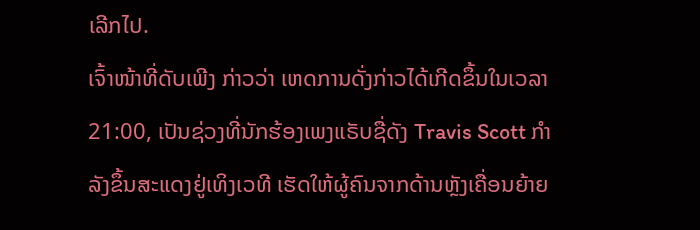ເລີກໄປ.
ເຈົ້າໜ້າທີ່ດັບເພີງ ກ່າວວ່າ ເຫດການດັ່ງກ່າວໄດ້ເກີດຂຶ້ນໃນເວລາ 21:00, ເປັນຊ່ວງທີ່ນັກຮ້ອງເພງແຣັບຊື່ດັງ Travis Scott ກໍາລັງຂຶ້ນສະແດງຢູ່ເທິງເວທີ ເຮັດໃຫ້ຜູ້ຄົນຈາກດ້ານຫຼັງເຄື່ອນຍ້າຍ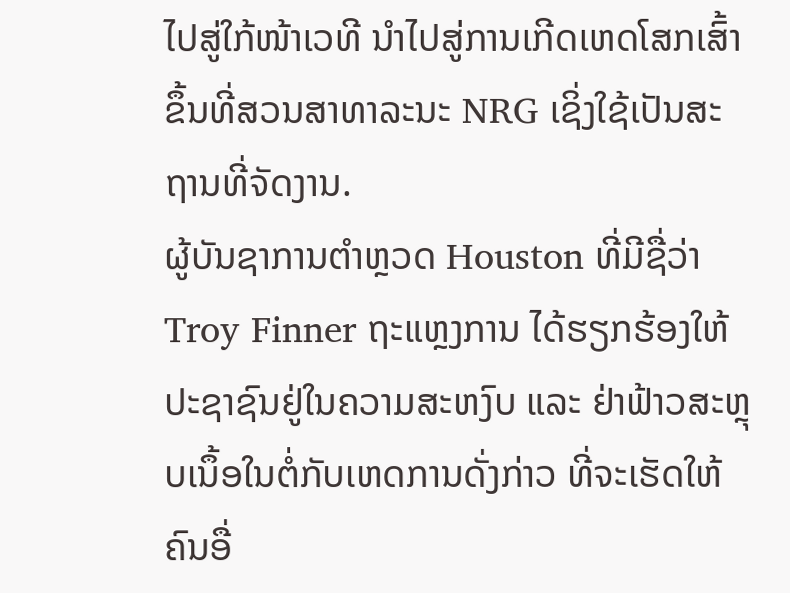ໄປສູ່ໃກ້ໜ້າເວທີ ນໍາໄປສູ່ການເກີດເຫດໂສກເສົ້າຂຶ້ນທີ່ສວນສາທາລະນະ NRG ເຊິ່ງໃຊ້ເປັນສະຖານທີ່ຈັດງານ.
ຜູ້ບັນຊາການຕຳຫຼວດ Houston ທີ່ມີຊື່ວ່າ Troy Finner ຖະແຫຼງການ ໄດ້ຮຽກຮ້ອງໃຫ້ປະຊາຊົນຢູ່ໃນຄວາມສະຫງົບ ແລະ ຢ່າຟ້າວສະຫຼຸບເນຶ້ອໃນຕໍ່ກັບເຫດການດັ່ງກ່າວ ທີ່ຈະເຮັດໃຫ້ຄົນອື່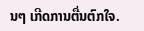ນໆ ເກີດການຕື່ນຕົກໃຈ.